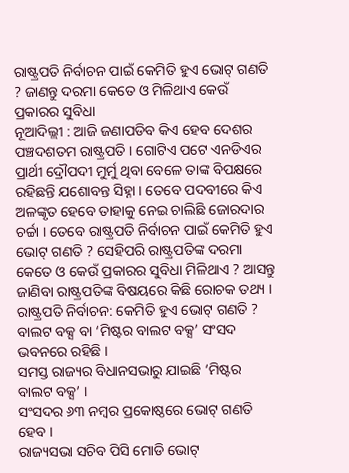ରାଷ୍ଟ୍ରପତି ନିର୍ବାଚନ ପାଇଁ କେମିତି ହୁଏ ଭୋଟ୍ ଗଣତି ? ଜାଣନ୍ତୁ ଦରମା କେତେ ଓ ମିଳିଥାଏ କେଉଁ ପ୍ରକାରର ସୁବିଧା
ନୂଆଦିଲ୍ଲୀ : ଆଜି ଜଣାପଡିବ କିଏ ହେବ ଦେଶର ପଞ୍ଚଦଶତମ ରାଷ୍ଟ୍ରପତି । ଗୋଟିଏ ପଟେ ଏନଡିଏର ପ୍ରାର୍ଥୀ ଦ୍ରୌପଦୀ ମୁର୍ମୁ ଥିବା ବେଳେ ତାଙ୍କ ବିପକ୍ଷରେ ରହିଛନ୍ତି ଯଶୋବନ୍ତ ସିହ୍ନା । ତେବେ ପଦବୀରେ କିଏ ଅଳଙ୍କୃତ ହେବେ ତାହାକୁ ନେଇ ଚାଲିଛି ଜୋରଦାର ଚର୍ଚ୍ଚା । ତେବେ ରାଷ୍ଟ୍ରପତି ନିର୍ବାଚନ ପାଇଁ କେମିତି ହୁଏ ଭୋଟ୍ ଗଣତି ? ସେହିପରି ରାଷ୍ଟ୍ରପତିଙ୍କ ଦରମା କେତେ ଓ କେଉଁ ପ୍ରକାରର ସୁବିଧା ମିଳିଥାଏ ? ଆସନ୍ତୁ ଜାଣିବା ରାଷ୍ଟ୍ରପତିଙ୍କ ବିଷୟରେ କିଛି ରୋଚକ ତଥ୍ୟ ।
ରାଷ୍ଟ୍ରପତି ନିର୍ବାଚନ: କେମିତି ହୁଏ ଭୋଟ୍ ଗଣତି ?
ବାଲଟ ବକ୍ସ ବା ‘ମିଷ୍ଟର ବାଲଟ ବକ୍ସ’ ସଂସଦ ଭବନରେ ରହିଛି ।
ସମସ୍ତ ରାଜ୍ୟର ବିଧାନସଭାରୁ ଯାଇଛି ‘ମିଷ୍ଟର ବାଲଟ ବକ୍ସ’ ।
ସଂସଦର ୬୩ ନମ୍ବର ପ୍ରକୋଷ୍ଠରେ ଭୋଟ୍ ଗଣତି ହେବ ।
ରାଜ୍ୟସଭା ସଚିବ ପିସି ମୋଡି ଭୋଟ୍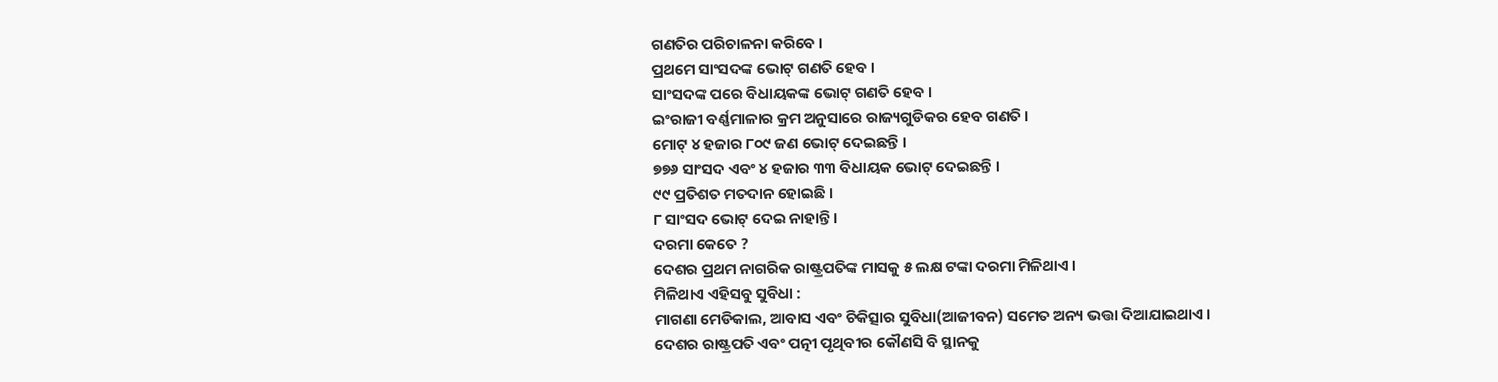ଗଣତିର ପରିଚାଳନା କରିବେ ।
ପ୍ରଥମେ ସାଂସଦଙ୍କ ଭୋଟ୍ ଗଣତି ହେବ ।
ସାଂସଦଙ୍କ ପରେ ବିଧାୟକଙ୍କ ଭୋଟ୍ ଗଣତି ହେବ ।
ଇଂରାଜୀ ବର୍ଣ୍ଣମାଳାର କ୍ରମ ଅନୁସାରେ ରାଜ୍ୟଗୁଡିକର ହେବ ଗଣତି ।
ମୋଟ୍ ୪ ହଜାର ୮୦୯ ଜଣ ଭୋଟ୍ ଦେଇଛନ୍ତି ।
୭୭୬ ସାଂସଦ ଏବଂ ୪ ହଜାର ୩୩ ବିଧାୟକ ଭୋଟ୍ ଦେଇଛନ୍ତି ।
୯୯ ପ୍ରତିଶତ ମତଦାନ ହୋଇଛି ।
୮ ସାଂସଦ ଭୋଟ୍ ଦେଇ ନାହାନ୍ତି ।
ଦରମା କେତେ ?
ଦେଶର ପ୍ରଥମ ନାଗରିକ ରାଷ୍ଟ୍ରପତିଙ୍କ ମାସକୁ ୫ ଲକ୍ଷ ଟଙ୍କା ଦରମା ମିଳିଥାଏ ।
ମିଳିଥାଏ ଏହିସବୁ ସୁବିଧା :
ମାଗଣା ମେଡିକାଲ, ଆବାସ ଏବଂ ଚିକିତ୍ସାର ସୁବିଧା(ଆଜୀବନ) ସମେତ ଅନ୍ୟ ଭତ୍ତା ଦିଆଯାଇଥାଏ ।
ଦେଶର ରାଷ୍ଟ୍ରପତି ଏବଂ ପତ୍ନୀ ପୃଥିବୀର କୌଣସି ବି ସ୍ଥାନକୁ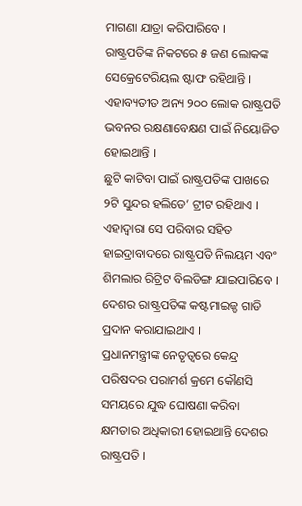ମାଗଣା ଯାତ୍ରା କରିପାରିବେ ।
ରାଷ୍ଟ୍ରପତିଙ୍କ ନିକଟରେ ୫ ଜଣ ଲୋକଙ୍କ ସେକ୍ରେଟେରିୟଲ ଷ୍ଟାଫ ରହିଥାନ୍ତି । ଏହାବ୍ୟତୀତ ଅନ୍ୟ ୨୦୦ ଲୋକ ରାଷ୍ଟ୍ରପତି ଭବନର ରକ୍ଷଣାବେକ୍ଷଣ ପାଇଁ ନିୟୋଜିତ ହୋଇଥାନ୍ତି ।
ଛୁଟି କାଟିବା ପାଇଁ ରାଷ୍ଟ୍ରପତିଙ୍କ ପାଖରେ ୨ଟି ସୁନ୍ଦର ହଲିଡେ’ ଟ୍ରୀଟ ରହିଥାଏ । ଏହାଦ୍ୱାରା ସେ ପରିବାର ସହିତ ହାଇଦ୍ରାବାଦରେ ରାଷ୍ଟ୍ରପତି ନିଲୟମ ଏବଂ ଶିମଲାର ରିଟ୍ରିଟ ବିଲଡିଙ୍ଗ ଯାଇପାରିବେ ।
ଦେଶର ରାଷ୍ଟ୍ରପତିଙ୍କ କଷ୍ଟମାଇଜ୍ଡ ଗାଡି ପ୍ରଦାନ କରାଯାଇଥାଏ ।
ପ୍ରଧାନମନ୍ତ୍ରୀଙ୍କ ନେତୃତ୍ୱରେ କେନ୍ଦ୍ର ପରିଷଦର ପରାମର୍ଶ କ୍ରମେ କୌଣସି ସମୟରେ ଯୁଦ୍ଧ ଘୋଷଣା କରିବା କ୍ଷମତାର ଅଧିକାରୀ ହୋଇଥାନ୍ତି ଦେଶର ରାଷ୍ଟ୍ରପତି ।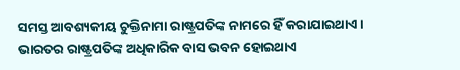ସମସ୍ତ ଆବଶ୍ୟକୀୟ ଚୁକ୍ତିନାମା ରାଷ୍ଟ୍ରପତିଙ୍କ ନାମରେ ହିଁ କରାଯାଇଥାଏ ।
ଭାରତର ରାଷ୍ଟ୍ରପତିଙ୍କ ଅଧିକାରିକ ବାସ ଭବନ ହୋଇଥାଏ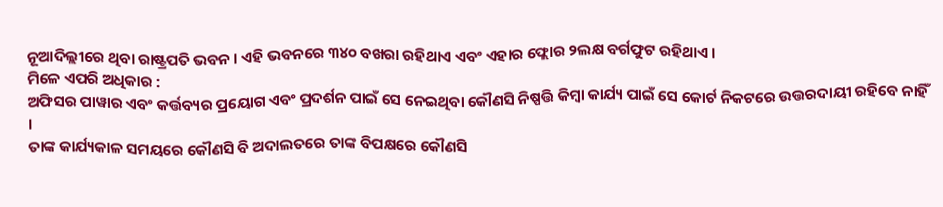ନୂଆଦିଲ୍ଲୀରେ ଥିବା ରାଷ୍ଟ୍ରପତି ଭବନ । ଏହି ଭବନରେ ୩୪୦ ବଖରା ରହିଥାଏ ଏବଂ ଏହାର ଫ୍ଲୋର ୨ଲକ୍ଷ ବର୍ଗଫୁଟ ରହିଥାଏ ।
ମିଳେ ଏପରି ଅଧିକାର :
ଅଫିସର ପାୱାର ଏବଂ କର୍ତ୍ତବ୍ୟର ପ୍ରୟୋଗ ଏବଂ ପ୍ରଦର୍ଶନ ପାଇଁ ସେ ନେଇଥିବା କୌଣସି ନିଷ୍ପତ୍ତି କିମ୍ବା କାର୍ଯ୍ୟ ପାଇଁ ସେ କୋର୍ଟ ନିକଟରେ ଉତ୍ତରଦାୟୀ ରହିବେ ନାହିଁ ।
ତାଙ୍କ କାର୍ଯ୍ୟକାଳ ସମୟରେ କୌଣସି ବି ଅଦାଲତରେ ତାଙ୍କ ବିପକ୍ଷରେ କୌଣସି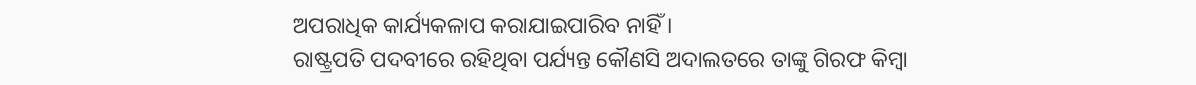ଅପରାଧିକ କାର୍ଯ୍ୟକଳାପ କରାଯାଇପାରିବ ନାହିଁ ।
ରାଷ୍ଟ୍ରପତି ପଦବୀରେ ରହିଥିବା ପର୍ଯ୍ୟନ୍ତ କୌଣସି ଅଦାଲତରେ ତାଙ୍କୁ ଗିରଫ କିମ୍ବା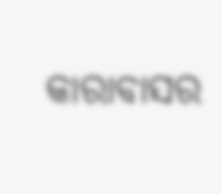କାରାବାସର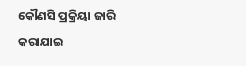କୌଣସି ପ୍ରକ୍ରିୟା ଜାରି କରାଯାଇ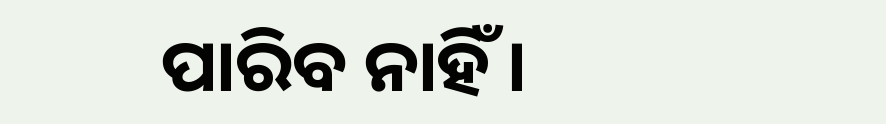ପାରିବ ନାହିଁ ।